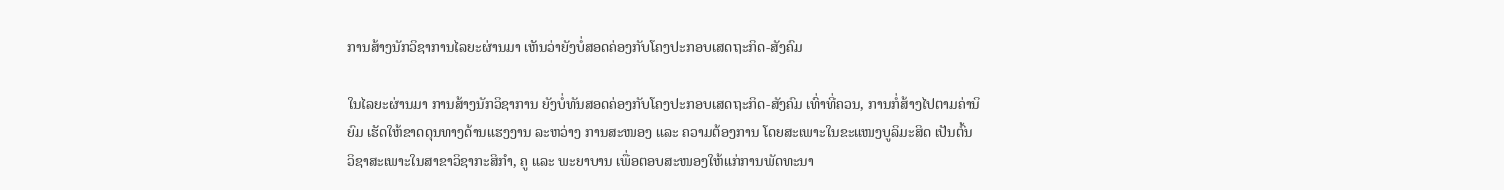ການສ້າງນັກວິຊາການໄລຍະຜ່ານມາ ເຫັນວ່າຍັງບໍ່ສອດຄ່ອງກັບໂຄງປະກອບເສດຖະກິດ-ສັງຄົມ

ໃນໄລຍະຜ່ານມາ ການສ້າງນັກວິຊາການ ຍັງບໍ່ທັນສອດຄ່ອງກັບໂຄງປະກອບເສດຖະກິດ-ສັງຄົມ ເທົ່າທີ່ຄວນ, ການກໍ່ສ້າງໄປຕາມຄ່ານິຍົມ ເຮັດໃຫ້ຂາດດຸນທາງດ້ານແຮງງານ ລະຫວ່າງ ການສະໜອງ ແລະ ຄວາມຕ້ອງການ ໂດຍສະເພາະໃນຂະແໜງບູລິມະສິດ ເປັນຕົ້ນ ວິຊາສະເພາະໃນສາຂາວິຊາກະສິກຳ, ຄູ ແລະ ພະຍາບານ ເພື່ອຕອບສະໜອງໃຫ້ແກ່ການພັດທະນາ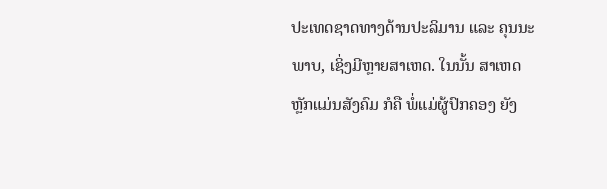ປະເທດຊາດທາງດ້ານປະລິມານ ແລະ ຄຸນນະພາບ, ເຊິ່ງມີຫຼາຍສາເຫດ. ໃນນັ້ນ ສາເຫດຫຼັກແມ່ນສັງຄົມ ກໍຄື ພໍ່ແມ່ຜູ້ປົກຄອງ ຍັງ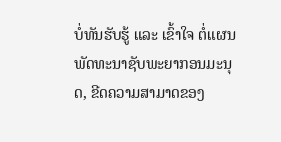ບໍ່ທັນຮັບຮູ້ ແລະ ເຂົ້າໃຈ ຕໍ່ແຜນພັດທະນາຊັບພະຍາກອນມະນຸດ, ຂີດຄວາມສາມາດຂອງ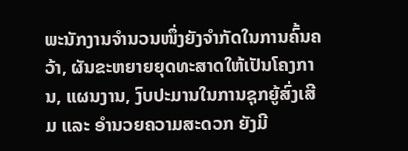ພະນັກງານຈຳນວນໜຶ່ງຍັງຈຳກັດໃນການຄົ້ນຄວ້າ, ຜັນຂະຫຍາຍຍຸດທະສາດໃຫ້ເປັນໂຄງການ, ແຜນງານ, ງົບປະມານໃນການຊຸກຍູ້ສົ່ງເສີມ ແລະ ອຳນວຍຄວາມສະດວກ ຍັງມີ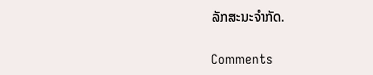ລັກສະນະຈຳກັດ.

Comments